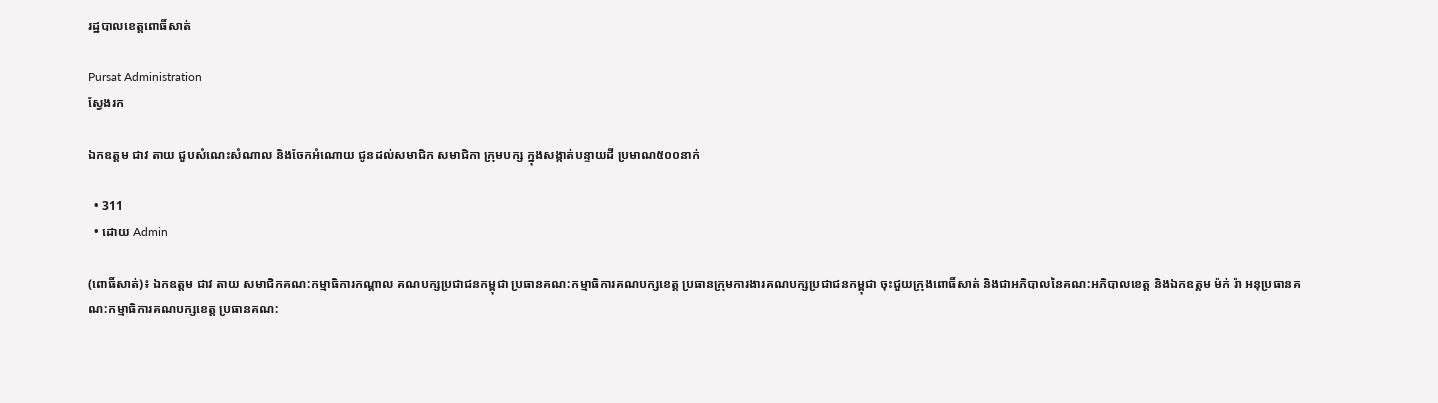រដ្ឋបាលខេត្តពោធិ៍សាត់

Pursat Administration
ស្វែងរក

ឯកឧត្តម ជាវ តាយ ជួបសំណេះសំណាល និងចែកអំណោយ ជូនដល់សមាជិក សមាជិកា ក្រុមបក្ស ក្នុងសង្កាត់បន្ទាយដី ប្រមាណ៥០០នាក់

  • 311
  • ដោយ Admin

(ពោធិ៍សាត់)៖ ឯកឧត្តម ជាវ តាយ សមាជិកគណ:កម្មាធិការកណ្តាល គណបក្សប្រជាជនកម្ពុជា ប្រធានគណ:កម្មាធិការគណបក្សខេត្ត ប្រធានក្រុមការងារគណបក្សប្រជាជនកម្ពុជា ចុះជួយក្រុងពោធិ៍សាត់ និងជាអភិបាលនៃគណ:អភិបាលខេត្ត និងឯកឧត្តម ម៉ក់ រ៉ា អនុប្រធានគណ:កម្មាធិការគណបក្សខេត្ត ប្រធានគណ: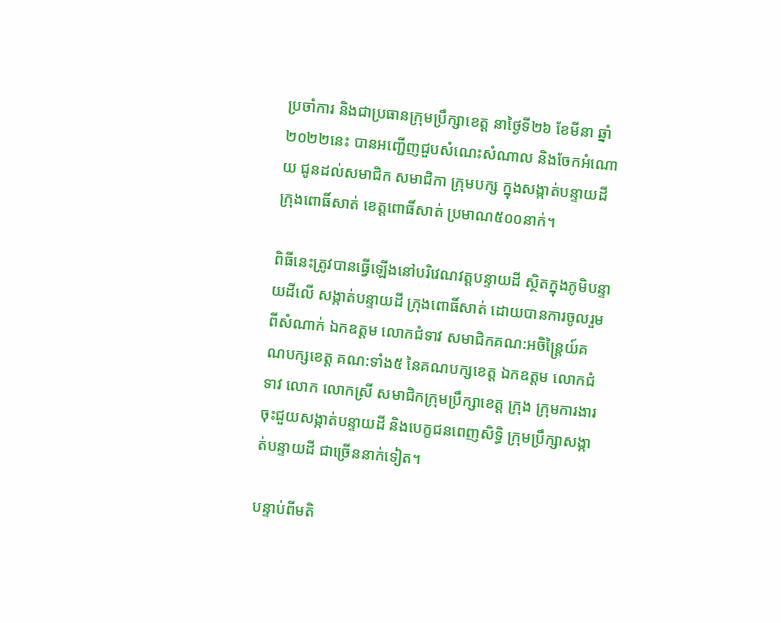ប្រចាំការ និងជាប្រធានក្រុមប្រឹក្សាខេត្ត នាថ្ងៃទី២៦ ខែមីនា ឆ្នាំ២០២២នេះ បានអញ្ជើញជួបសំណេះសំណាល និងចែកអំណោយ ជូនដល់សមាជិក សមាជិកា ក្រុមបក្ស ក្នុងសង្កាត់បន្ទាយដី ក្រុងពោធិ៍សាត់ ខេត្តពោធិ៍សាត់ ប្រមាណ៥០០នាក់។

ពិធីនេះត្រូវបានធ្វើឡើងនៅបរិវេណវត្តបន្ទាយដី ស្ថិតក្នុងភូមិបន្ទាយដីលើ សង្កាត់បន្ទាយដី ក្រុងពោធិ៍សាត់ ដោយបានការចូលរួមពីសំណាក់ ឯកឧត្តម លោកជំទាវ សមាជិកគណ:អចិន្ត្រៃយ៍គណបក្សខេត្ត គណ:ទាំង៥ នៃគណបក្សខេត្ត ឯកឧត្តម លោកជំទាវ លោក លោកស្រី សមាជិកក្រុមប្រឹក្សាខេត្ត ក្រុង ក្រុមការងារចុះជួយសង្កាត់បន្ទាយដី និងបេក្ខជនពេញសិទ្ធិ ក្រុមប្រឹក្សាសង្កាត់បន្ទាយដី ជាច្រើននាក់ទៀត។

បន្ទាប់ពីមតិ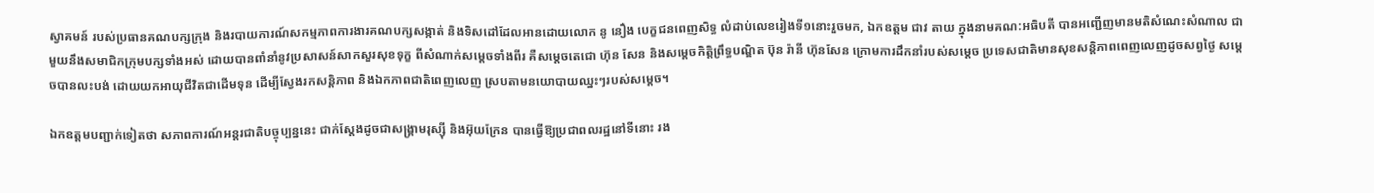ស្វាគមន៍ របស់ប្រធានគណបក្សក្រុង និងរបាយការណ៍សកម្មភាពការងារគណបក្សសង្កាត់ និងទិសដៅដែលអានដោយលោក នូ នឿង បេក្ខជនពេញសិទ្ធ លំដាប់លេខរៀងទី១នោះរួចមក, ឯកឧត្តម ជាវ តាយ ក្នុងនាមគណ:អធិបតី បានអញ្ជើញមានមតិសំណេះសំណាល ជាមួយនឹងសមាជិកក្រុមបក្សទាំងអស់ ដោយបានពាំនាំនូវប្រសាសន៍សាកសួរសុខទុក្ខ ពីសំណាក់សម្តេចទាំងពីរ គឺសម្តេចតេជោ ហ៊ុន សែន និងសម្តេចកិត្តិព្រឹទ្ធបណ្ឌិត ប៊ុន រ៉ានី ហ៊ុនសែន ក្រោមការដឹកនាំរបស់សម្តេច ប្រទេសជាតិមានសុខសន្តិភាពពេញលេញដូចសព្វថ្ងៃ សម្តេចបានលះបង់ ដោយយកអាយុជីវិតជាដើមទុន ដើម្បីស្វែងរកសន្តិភាព និងឯកភាពជាតិពេញលេញ ស្របតាមនយោបាយឈ្នះៗរបស់សម្តេច។

ឯកឧត្តមបញ្ជាក់ទៀតថា សភាពការណ៍អន្តរជាតិបច្ចុប្បន្ននេះ ជាក់ស្តែងដូចជាសង្គ្រាមរុស្ស៊ី និងអ៊ុយក្រែន បានធ្វើឱ្យប្រជាពលរដ្ឋនៅទីនោះ រង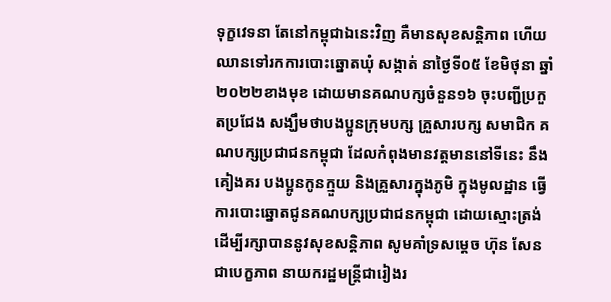ទុក្ខវេទនា តែនៅកម្ពុជាឯនេះវិញ គឺមានសុខសន្តិភាព ហើយឈានទៅរកការបោះឆ្នោតឃុំ សង្កាត់ នាថ្ងៃទី០៥ ខែមិថុនា ឆ្នាំ២០២២ខាងមុខ ដោយមានគណបក្សចំនួន១៦ ចុះបញ្ជីប្រកួតប្រជែង សង្ឃឹមថាបងប្អូនក្រុមបក្ស គ្រួសារបក្ស សមាជិក គណបក្សប្រជាជនកម្ពុជា ដែលកំពុងមានវត្តមាននៅទីនេះ នឹងគៀងគរ បងប្អូនកូនក្មួយ និងគ្រួសារក្នុងភូមិ ក្នុងមូលដ្ឋាន ធ្វើការបោះឆ្នោតជូនគណបក្សប្រជាជនកម្ពុជា ដោយស្មោះត្រង់ ដើម្បីរក្សាបាននូវសុខសន្តិភាព សូមគាំទ្រសម្តេច ហ៊ុន សែន ជាបេក្ខភាព នាយករដ្ឋមន្ត្រីជារៀងរ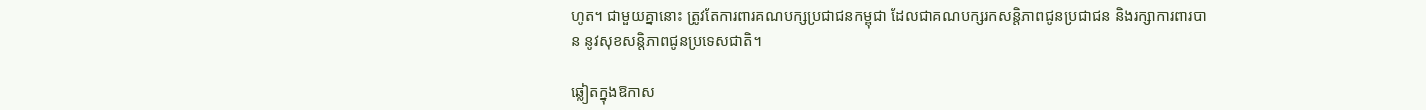ហូត។ ជាមួយគ្នានោះ ត្រូវតែការពារគណបក្សប្រជាជនកម្ពុជា ដែលជាគណបក្សរកសន្តិភាពជូនប្រជាជន និងរក្សាការពារបាន នូវសុខសន្តិភាពជូនប្រទេសជាតិ។

ឆ្លៀតក្នុងឱកាស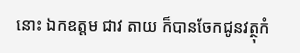នោះ ឯកឧត្តម ជាវ តាយ ក៏បានចែកជូនវត្ថុកំ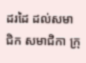ដរដៃ ដល់សមាជិក សមាជិកា ក្រុ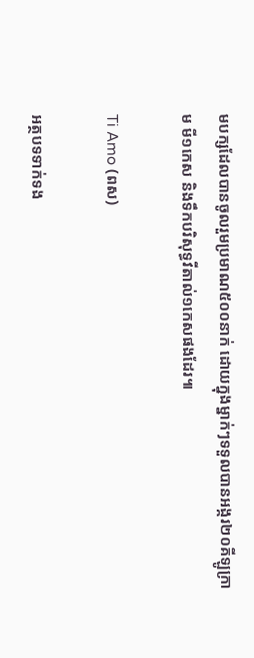មបក្សដែលបានចូលរួមប្រមាណ៥០០នាក់ ដោយក្នុងម្នាក់ៗទទួលបានអង្ករ២០គីឡូក្រាម មី១កេស និងទឹកបរិសុទ្ធវីតាល់១កេសផងដែរ៕

Ti Amo (ពស)

អត្ថបទទាក់ទង